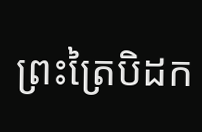ព្រះត្រៃបិដក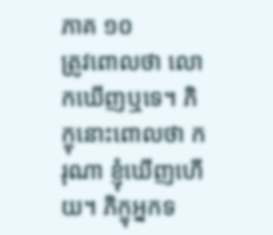ភាគ ១០
ត្រូវពោលថា លោកឃើញឬទេ។ ភិក្ខុនោះពោលថា ករុណា ខ្ញុំឃើញហើយ។ ភិក្ខុអ្នកទ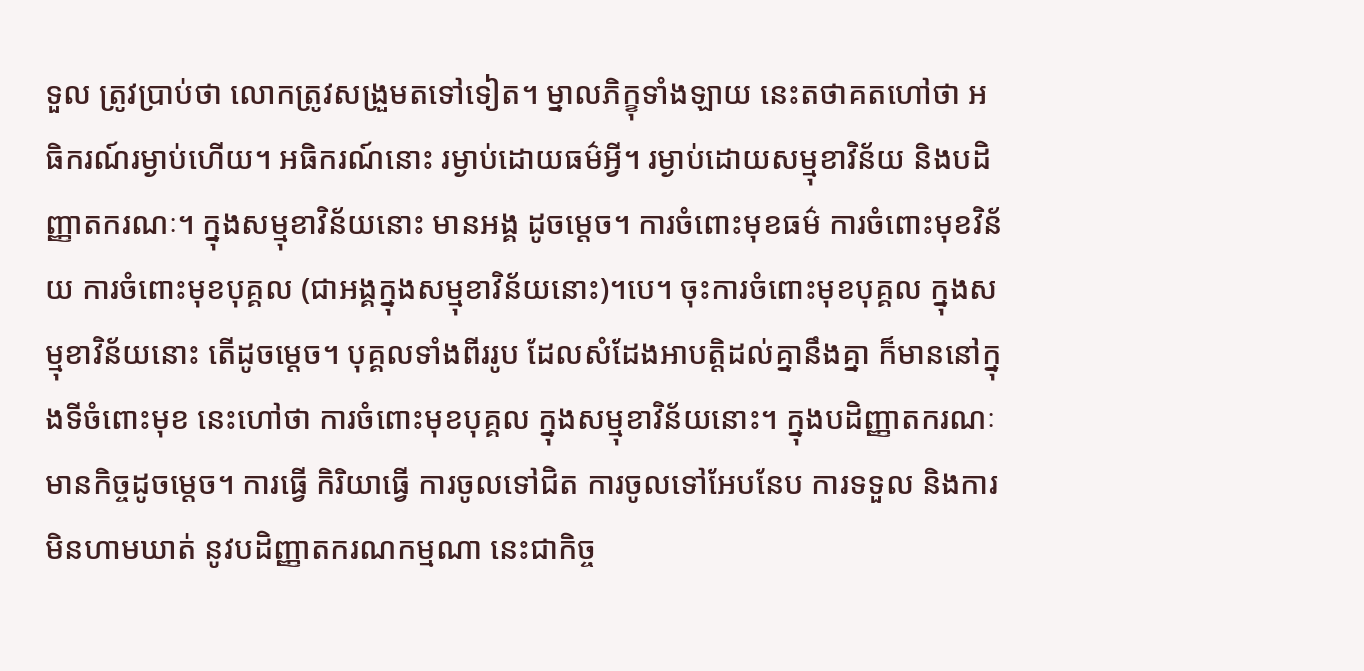ទួល ត្រូវប្រាប់ថា លោកត្រូវសង្រួមតទៅទៀត។ ម្នាលភិក្ខុទាំងឡាយ នេះតថាគតហៅថា អធិករណ៍រម្ងាប់ហើយ។ អធិករណ៍នោះ រម្ងាប់ដោយធម៌អ្វី។ រម្ងាប់ដោយសម្មុខាវិន័យ និងបដិញ្ញាតករណៈ។ ក្នុងសម្មុខាវិន័យនោះ មានអង្គ ដូចម្តេច។ ការចំពោះមុខធម៌ ការចំពោះមុខវិន័យ ការចំពោះមុខបុគ្គល (ជាអង្គក្នុងសម្មុខាវិន័យនោះ)។បេ។ ចុះការចំពោះមុខបុគ្គល ក្នុងសម្មុខាវិន័យនោះ តើដូចម្តេច។ បុគ្គលទាំងពីររូប ដែលសំដែងអាបត្តិដល់គ្នានឹងគ្នា ក៏មាននៅក្នុងទីចំពោះមុខ នេះហៅថា ការចំពោះមុខបុគ្គល ក្នុងសម្មុខាវិន័យនោះ។ ក្នុងបដិញ្ញាតករណៈ មានកិច្ចដូចម្តេច។ ការធ្វើ កិរិយាធ្វើ ការចូលទៅជិត ការចូលទៅអែបនែប ការទទួល និងការមិនហាមឃាត់ នូវបដិញ្ញាតករណកម្មណា នេះជាកិច្ច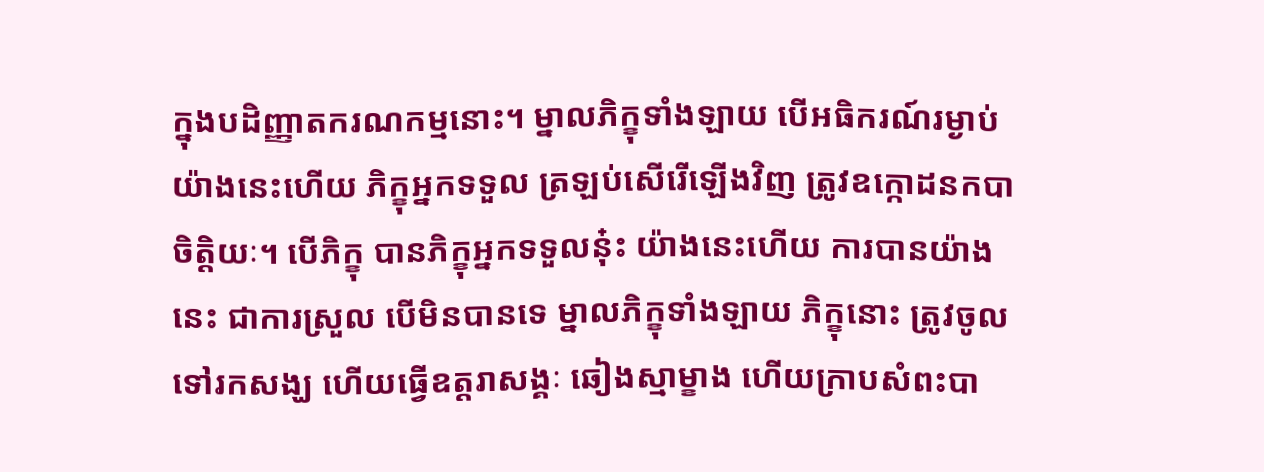ក្នុងបដិញ្ញាតករណកម្មនោះ។ ម្នាលភិក្ខុទាំងឡាយ បើអធិករណ៍រម្ងាប់យ៉ាងនេះហើយ ភិក្ខុអ្នកទទួល ត្រឡប់សើរើឡើងវិញ ត្រូវឧក្កោដនកបាចិត្តិយៈ។ បើភិក្ខុ បានភិក្ខុអ្នកទទួលនុ៎ះ យ៉ាងនេះហើយ ការបានយ៉ាងនេះ ជាការស្រួល បើមិនបានទេ ម្នាលភិក្ខុទាំងឡាយ ភិក្ខុនោះ ត្រូវចូលទៅរកសង្ឃ ហើយធ្វើឧត្តរាសង្គៈ ឆៀងស្មាម្ខាង ហើយក្រាបសំពះបា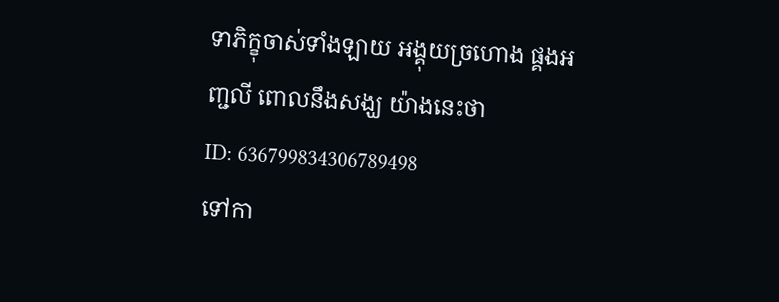ទាភិក្ខុចាស់ទាំងឡាយ អង្គុយច្រហោង ផ្គងអញ្ជលី ពោលនឹងសង្ឃ យ៉ាងនេះថា
ID: 636799834306789498
ទៅកា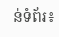ន់ទំព័រ៖